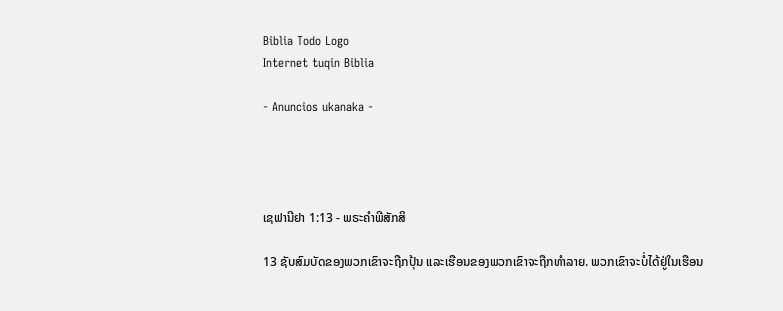Biblia Todo Logo
Internet tuqin Biblia

- Anuncios ukanaka -




ເຊຟານີຢາ 1:13 - ພຣະຄຳພີສັກສິ

13 ຊັບສົມບັດຂອງພວກເຂົາຈະຖືກປຸ້ນ ແລະເຮືອນຂອງພວກເຂົາຈະຖືກທຳລາຍ. ພວກເຂົາຈະບໍ່ໄດ້ຢູ່ໃນເຮືອນ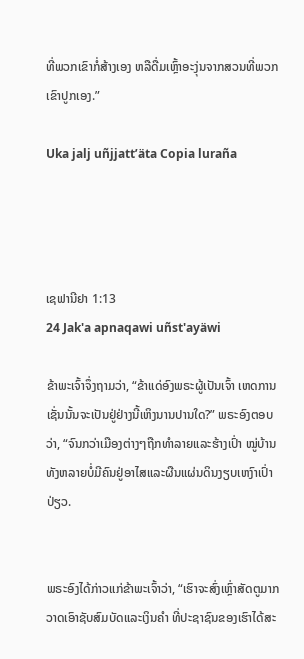ທີ່ພວກເຂົາກໍ່ສ້າງເອງ ຫລືດື່ມເຫຼົ້າອະງຸ່ນຈາກສວນທີ່ພວກເຂົາປູກເອງ.”

Uka jalj uñjjattʼäta Copia luraña




ເຊຟານີຢາ 1:13
24 Jak'a apnaqawi uñst'ayäwi

ຂ້າພະເຈົ້າຈຶ່ງຖາມວ່າ, “ຂ້າແດ່ອົງພຣະຜູ້ເປັນເຈົ້າ ເຫດການເຊັ່ນນັ້ນຈະເປັນຢູ່ຢ່າງນີ້ເຫິງນານປານໃດ?” ພຣະອົງຕອບວ່າ, “ຈົນກວ່າເມືອງຕ່າງໆຖືກທຳລາຍແລະຮ້າງເປົ່າ ໝູ່ບ້ານທັງຫລາຍບໍ່ມີຄົນຢູ່ອາໄສແລະຜືນແຜ່ນດິນງຽບເຫງົາເປົ່າປ່ຽວ.


ພຣະອົງໄດ້ກ່າວແກ່ຂ້າພະເຈົ້າວ່າ, “ເຮົາຈະສົ່ງເຫຼົ່າສັດຕູມາກວາດເອົາຊັບສົມບັດແລະເງິນຄຳ ທີ່ປະຊາຊົນຂອງເຮົາໄດ້ສະ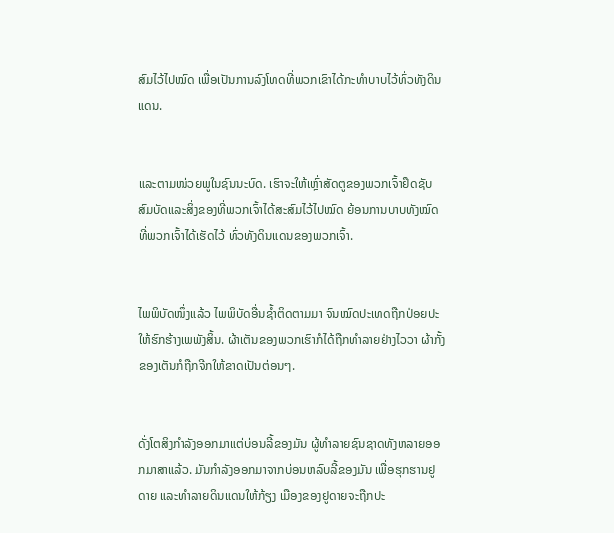ສົມໄວ້ໄປໝົດ ເພື່ອເປັນການລົງໂທດທີ່ພວກເຂົາໄດ້ກະທຳບາບໄວ້ທົ່ວທັງດິນແດນ.


ແລະຕາມໜ່ວຍພູໃນຊົນນະບົດ. ເຮົາຈະໃຫ້ເຫຼົ່າສັດຕູຂອງພວກເຈົ້າຢຶດຊັບສົມບັດແລະສິ່ງຂອງທີ່ພວກເຈົ້າໄດ້ສະສົມໄວ້ໄປໝົດ ຍ້ອນການບາບທັງໝົດທີ່ພວກເຈົ້າໄດ້ເຮັດໄວ້ ທົ່ວທັງດິນແດນຂອງພວກເຈົ້າ.


ໄພພິບັດໜຶ່ງແລ້ວ ໄພພິບັດອື່ນຊໍ້າຕິດຕາມມາ ຈົນໝົດປະເທດຖືກປ່ອຍປະໃຫ້ຮົກຮ້າງເພພັງສິ້ນ. ຜ້າເຕັນຂອງພວກເຮົາກໍໄດ້ຖືກທຳລາຍຢ່າງໄວວາ ຜ້າກັ້ງຂອງເຕັນກໍຖືກຈີກໃຫ້ຂາດເປັນຕ່ອນໆ.


ດັ່ງໂຕສິງກຳລັງອອກມາແຕ່ບ່ອນລີ້ຂອງມັນ ຜູ້ທຳລາຍຊົນຊາດທັງຫລາຍອອກມາສາແລ້ວ. ມັນກຳລັງອອກມາຈາກບ່ອນຫລົບລີ້ຂອງມັນ ເພື່ອຮຸກຮານຢູດາຍ ແລະທຳລາຍດິນແດນໃຫ້ກ້ຽງ ເມືອງຂອງຢູດາຍຈະຖືກປະ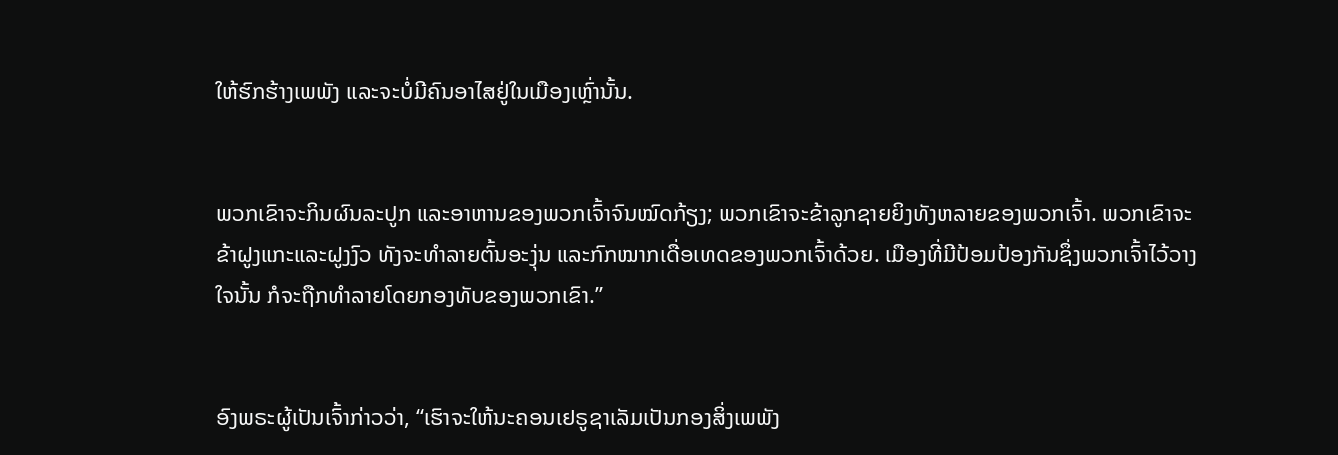ໃຫ້ຮົກຮ້າງເພພັງ ແລະຈະບໍ່ມີຄົນອາໄສຢູ່ໃນເມືອງເຫຼົ່ານັ້ນ.


ພວກເຂົາຈະກິນຜົນລະປູກ ແລະອາຫານຂອງພວກເຈົ້າຈົນໝົດກ້ຽງ; ພວກເຂົາຈະຂ້າລູກຊາຍຍິງທັງຫລາຍຂອງພວກເຈົ້າ. ພວກເຂົາຈະຂ້າຝູງແກະແລະຝູງງົວ ທັງຈະທຳລາຍຕົ້ນອະງຸ່ນ ແລະກົກໝາກເດື່ອເທດຂອງພວກເຈົ້າດ້ວຍ. ເມືອງທີ່ມີປ້ອມປ້ອງກັນຊຶ່ງພວກເຈົ້າໄວ້ວາງໃຈນັ້ນ ກໍຈະຖືກທຳລາຍໂດຍກອງທັບຂອງພວກເຂົາ.”


ອົງພຣະຜູ້ເປັນເຈົ້າກ່າວວ່າ, “ເຮົາຈະໃຫ້ນະຄອນເຢຣູຊາເລັມເປັນກອງສິ່ງເພພັງ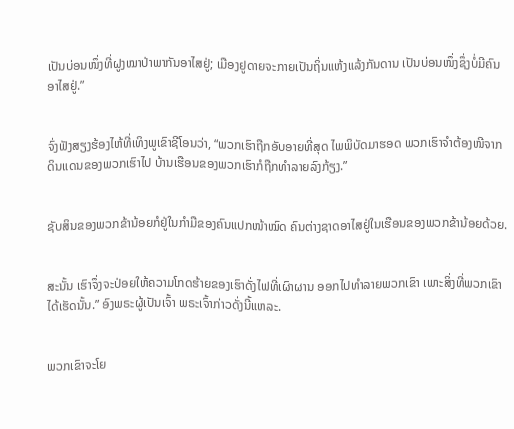ເປັນບ່ອນໜຶ່ງທີ່ຝູງໝາປ່າພາກັນອາໄສຢູ່; ເມືອງຢູດາຍຈະກາຍເປັນຖິ່ນແຫ້ງແລ້ງກັນດານ ເປັນບ່ອນໜຶ່ງຊຶ່ງບໍ່ມີຄົນອາໄສຢູ່.”


ຈົ່ງຟັງສຽງຮ້ອງໄຫ້ທີ່ເທິງພູເຂົາຊີໂອນວ່າ, “ພວກເຮົາຖືກອັບອາຍທີ່ສຸດ ໄພພິບັດມາຮອດ ພວກເຮົາຈຳຕ້ອງໜີຈາກດິນແດນຂອງພວກເຮົາໄປ ບ້ານເຮືອນຂອງພວກເຮົາກໍຖືກທຳລາຍລົງກ້ຽງ.”


ຊັບສິນຂອງພວກຂ້ານ້ອຍກໍຢູ່ໃນກຳມືຂອງຄົນແປກໜ້າໝົດ ຄົນຕ່າງຊາດອາໄສຢູ່ໃນເຮືອນຂອງພວກຂ້ານ້ອຍດ້ວຍ.


ສະນັ້ນ ເຮົາຈຶ່ງຈະປ່ອຍໃຫ້ຄວາມໂກດຮ້າຍຂອງເຮົາດັ່ງໄຟທີ່ເຜົາຜານ ອອກໄປທຳລາຍພວກເຂົາ ເພາະສິ່ງທີ່ພວກເຂົາໄດ້ເຮັດນັ້ນ.” ອົງພຣະຜູ້ເປັນເຈົ້າ ພຣະເຈົ້າກ່າວດັ່ງນີ້ແຫລະ.


ພວກເຂົາຈະໂຍ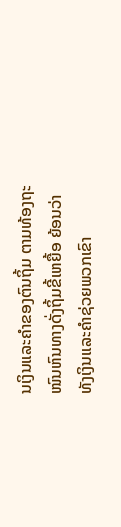ນເງິນແລະຄຳຂອງຕົນຖິ້ມ ຕາມທ້ອງຖະໜົນຫົນທາງດັ່ງຖິ້ມຂີ້ເຫຍື້ອ ຍ້ອນວ່າທັງເງິນແລະຄຳຊ່ວຍພວກເຂົາ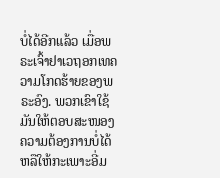ບໍ່ໄດ້ອີກແລ້ວ ເມື່ອພຣະເຈົ້າຢາເວຖອກເທຄວາມໂກດຮ້າຍຂອງພຣະອົງ. ພວກເຂົາໃຊ້ມັນໃຫ້ຕອບສະໜອງຄວາມຕ້ອງການບໍ່ໄດ້ ຫລືໃຫ້ກະເພາະອີ່ມ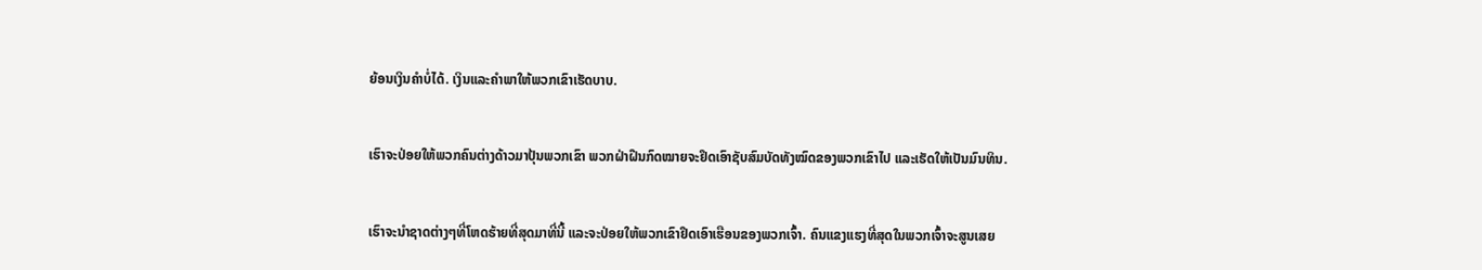ຍ້ອນເງິນຄຳບໍ່ໄດ້. ເງິນແລະຄຳພາໃຫ້ພວກເຂົາເຮັດບາບ.


ເຮົາຈະປ່ອຍໃຫ້ພວກຄົນຕ່າງດ້າວມາປຸ້ນພວກເຂົາ ພວກຝ່າຝືນກົດໝາຍຈະຢຶດເອົາຊັບສົມບັດທັງໝົດຂອງພວກເຂົາໄປ ແລະເຮັດໃຫ້ເປັນມົນທິນ.


ເຮົາຈະນຳຊາດຕ່າງໆທີ່ໂຫດຮ້າຍທີ່ສຸດມາທີ່ນີ້ ແລະຈະປ່ອຍໃຫ້ພວກເຂົາຢຶດເອົາເຮືອນຂອງພວກເຈົ້າ. ຄົນແຂງແຮງທີ່ສຸດໃນພວກເຈົ້າຈະສູນເສຍ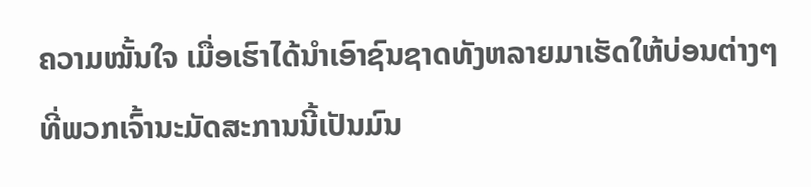ຄວາມໝັ້ນໃຈ ເມື່ອເຮົາໄດ້ນຳເອົາຊົນຊາດທັງຫລາຍມາເຮັດໃຫ້ບ່ອນຕ່າງໆທີ່ພວກເຈົ້ານະມັດສະການນີ້ເປັນມົນ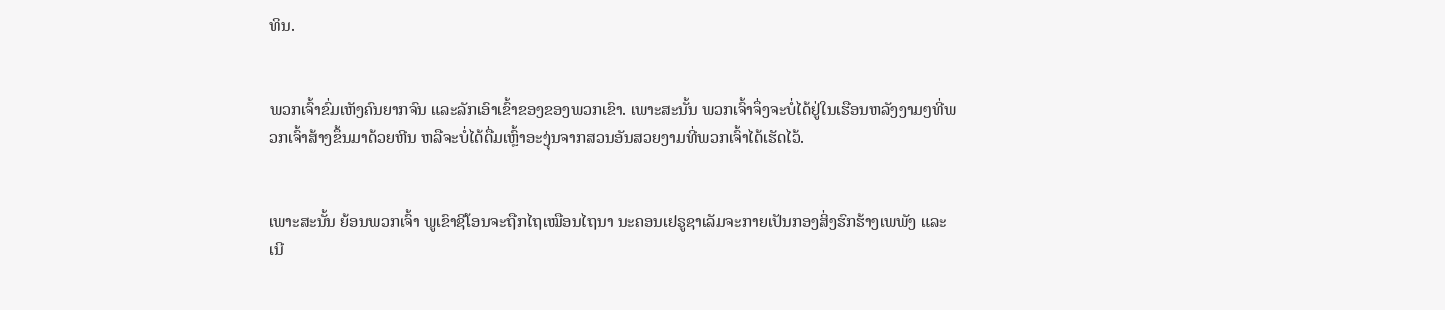ທິນ.


ພວກເຈົ້າຂົ່ມເຫັງຄົນຍາກຈົນ ແລະລັກເອົາເຂົ້າຂອງຂອງພວກເຂົາ. ເພາະສະນັ້ນ ພວກເຈົ້າຈຶ່ງຈະບໍ່ໄດ້ຢູ່ໃນເຮືອນຫລັງງາມໆທີ່ພວກເຈົ້າສ້າງຂຶ້ນມາດ້ວຍຫີນ ຫລືຈະບໍ່ໄດ້ດື່ມເຫຼົ້າອະງຸ່ນຈາກສວນອັນສວຍງາມທີ່ພວກເຈົ້າໄດ້ເຮັດໄວ້.


ເພາະສະນັ້ນ ຍ້ອນພວກເຈົ້າ ພູເຂົາຊີໂອນຈະຖືກໄຖເໝືອນໄຖນາ ນະຄອນເຢຣູຊາເລັມຈະກາຍເປັນກອງສິ່ງຮົກຮ້າງເພພັງ ແລະເນີ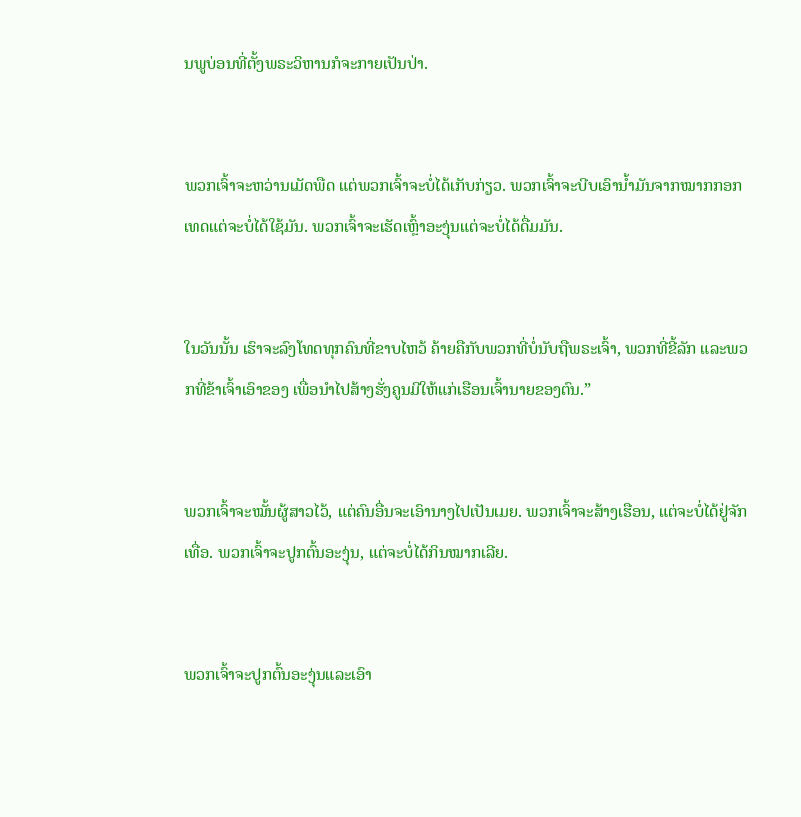ນພູບ່ອນທີ່ຕັ້ງພຣະວິຫານກໍຈະກາຍເປັນປ່າ.


ພວກເຈົ້າຈະຫວ່ານເມັດພືດ ແຕ່ພວກເຈົ້າຈະບໍ່ໄດ້ເກັບກ່ຽວ. ພວກເຈົ້າຈະບີບເອົານໍ້າມັນຈາກໝາກກອກເທດແຕ່ຈະບໍ່ໄດ້ໃຊ້ມັນ. ພວກເຈົ້າຈະເຮັດເຫຼົ້າອະງຸ່ນແຕ່ຈະບໍ່ໄດ້ດື່ມມັນ.


ໃນວັນນັ້ນ ເຮົາຈະລົງໂທດທຸກຄົນທີ່ຂາບໄຫວ້ ຄ້າຍຄືກັບພວກທີ່ບໍ່ນັບຖືພຣະເຈົ້າ, ພວກທີ່ຂີ້ລັກ ແລະພວກທີ່ຂ້າເຈົ້າເອົາຂອງ ເພື່ອນຳໄປສ້າງຮັ່ງຄູນມີໃຫ້ແກ່ເຮືອນເຈົ້ານາຍຂອງຕົນ.”


ພວກເຈົ້າຈະໝັ້ນຜູ້ສາວໄວ້, ແຕ່ຄົນອື່ນຈະເອົານາງໄປເປັນເມຍ. ພວກເຈົ້າຈະສ້າງເຮືອນ, ແຕ່ຈະບໍ່ໄດ້ຢູ່ຈັກເທື່ອ. ພວກເຈົ້າຈະປູກຕົ້ນອະງຸ່ນ, ແຕ່ຈະບໍ່ໄດ້ກິນໝາກເລີຍ.


ພວກເຈົ້າຈະປູກຕົ້ນອະງຸ່ນແລະເອົາ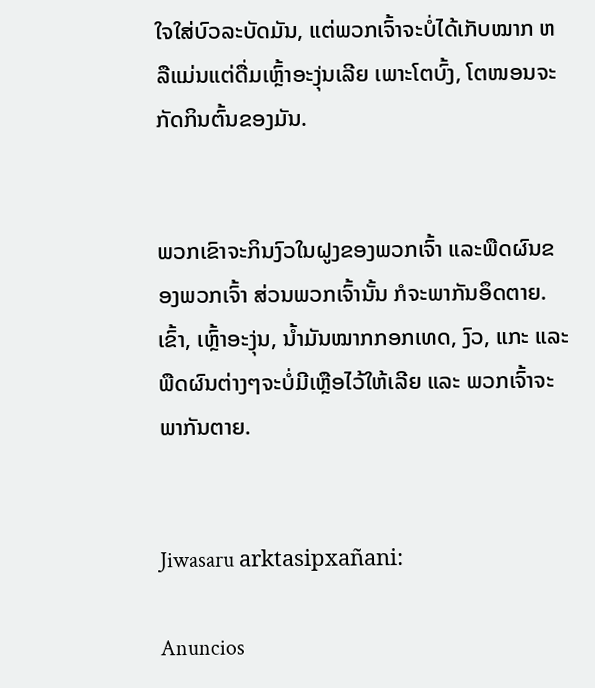ໃຈໃສ່ບົວລະບັດມັນ, ແຕ່ພວກເຈົ້າຈະບໍ່ໄດ້ເກັບໝາກ ຫລືແມ່ນແຕ່ດື່ມເຫຼົ້າອະງຸ່ນເລີຍ ເພາະໂຕບົ້ງ, ໂຕໜອນຈະກັດກິນຕົ້ນຂອງມັນ.


ພວກເຂົາຈະກິນງົວໃນຝູງຂອງພວກເຈົ້າ ແລະພືດຜົນຂອງພວກເຈົ້າ ສ່ວນພວກເຈົ້ານັ້ນ ກໍຈະພາກັນອຶດຕາຍ. ເຂົ້າ, ເຫຼົ້າອະງຸ່ນ, ນໍ້າມັນໝາກກອກເທດ, ງົວ, ແກະ ແລະພືດຜົນຕ່າງໆຈະບໍ່ມີເຫຼືອໄວ້ໃຫ້ເລີຍ ແລະ ພວກເຈົ້າຈະພາກັນຕາຍ.


Jiwasaru arktasipxañani:

Anuncios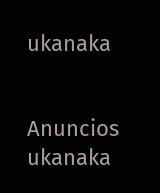ukanaka


Anuncios ukanaka